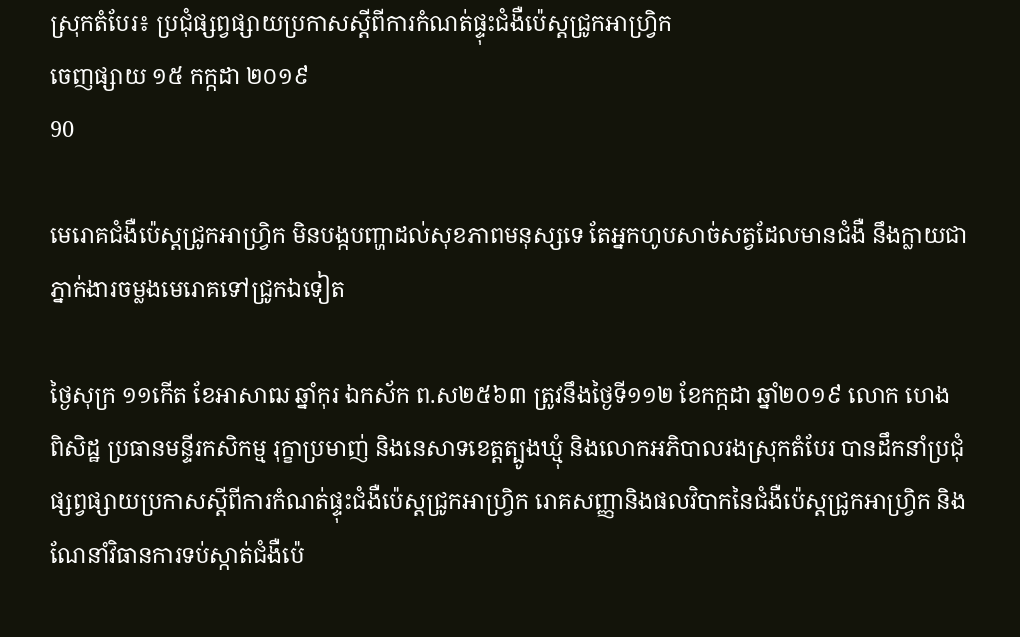ស្រុកតំបែរ៖ ប្រជុំផ្សព្វផ្សាយប្រកាសស្តីពីការកំណត់ផ្ទុះជំងឺប៉េស្តជ្រូកអាហ្វ្រិក
ចេញផ្សាយ ១៥ កក្កដា ២០១៩
90

មេរោគជំងឺប៉េស្តជ្រូកអាហ្វ្រិក មិនបង្កបញ្ហាដល់សុខភាពមនុស្សទេ តែអ្នកហូបសាច់សត្វដែលមានជំងឺ នឹងក្លាយជាភ្នាក់ងារចម្លងមេរោគទៅជ្រូកឯទៀត

ថ្ងៃសុក្រ ១១កើត ខែអាសាឍ ឆ្នាំកុរ ឯកស័ក ព.ស២៥៦៣ ត្រូវនឹងថ្ងៃទី១១២ ខែកក្កដា ឆ្នាំ២០១៩ លោក ហេង ពិសិដ្ឋ ប្រធានមន្ទីរកសិកម្ម រុក្ខាប្រមាញ់ និងនេសាទខេត្តត្បូងឃ្មុំ និងលោកអភិបាលរងស្រុកតំបែរ បានដឹកនាំប្រជុំផ្សព្វផ្សាយប្រកាសស្តីពីការកំណត់ផ្ទុះជំងឺប៉េស្តជ្រូកអាហ្វ្រិក រោគសញ្ញានិងផលវិបាកនៃជំងឺប៉េស្តជ្រូកអាហ្វ្រិក និងណែនាំវិធានការទប់ស្កាត់ជំងឺប៉េ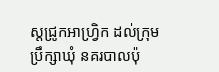ស្តជ្រូកអាហ្វ្រិក ដល់ក្រុមប្រឹក្សាឃុំ នគរបាលប៉ុ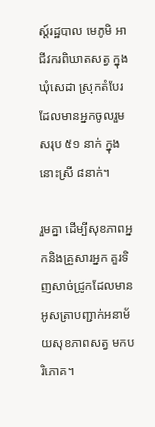ស្ត៍រដ្ឋបាល មេភូមិ អាជីវករពិឃាតសត្វ ក្នុងឃុំសេដា ស្រុកតំបែរ ដែលមានអ្នកចូលរួមសរុប ៥១ នាក់ ក្នុងនោះស្រី ៨នាក់។

រួមគ្នា ដើម្បីសុខភាពអ្នកនិងគ្រួសារអ្នក គួរទិញសាច់ជ្រូកដែលមានអូសត្រាបញ្ជាក់អនាម័យសុខភាពសត្វ មកបរិភោគ។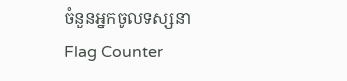ចំនួនអ្នកចូលទស្សនា
Flag Counter